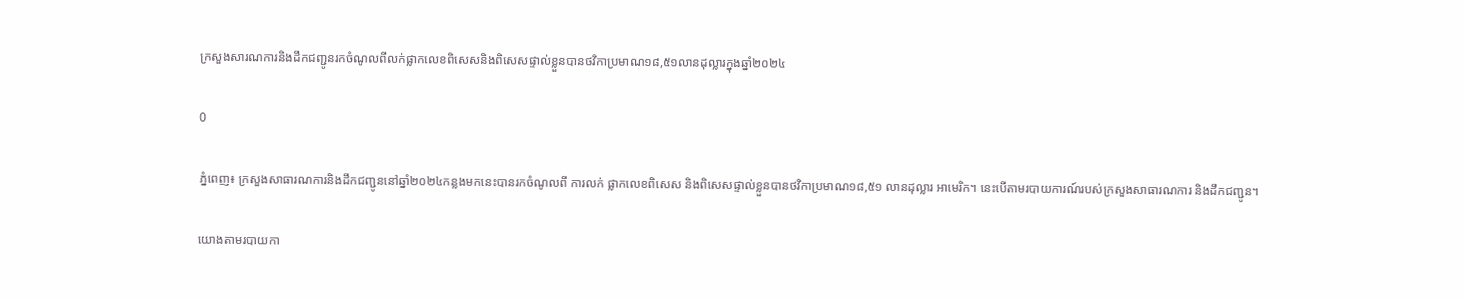ក្រសួងសារណការនិងដឹកជញ្ជូនរកចំណូលពីលក់ផ្លាកលេខពិសេសនិងពិសេសផ្ទាល់ខ្លួនបានថវិកាប្រមាណ១៨,៥១លានដុល្លារក្នុងឆ្នាំ២០២៤

0

ភ្នំពេញ៖ ក្រសួងសាធារណការនិងដឹកជញ្ជូននៅឆ្នាំ២០២៤កន្លងមកនេះបានរកចំណូលពី ការលក់ ផ្លាកលេខពិសេស និងពិសេសផ្ទាល់ខ្លួនបានថវិកាប្រមាណ១៨,៥១ លានដុល្លារ អាមេរិក។ នេះបើតាមរបាយការណ៍របស់ក្រសួងសាធារណការ និងដឹកជញ្ជូន។

យោងតាមរបាយកា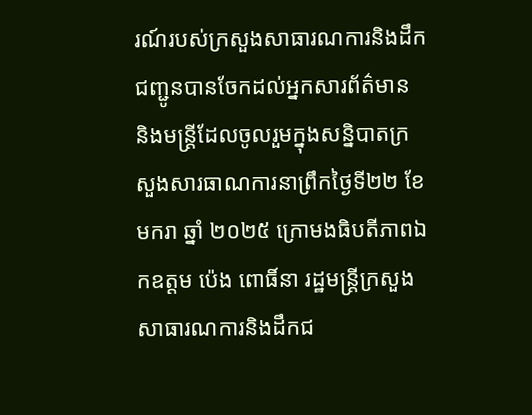រណ៍របស់ក្រសួងសាធារណការនិងដឹកជញ្ជូនបានចែកដល់អ្នកសារព័ត៌មាន និងមន្ត្រីដែលចូលរួមក្នុងសន្និបាតក្រសួងសារធាណការនាព្រឹកថ្ងៃទី២២ ខែមករា ឆ្នាំ ២០២៥ ក្រោមងធិបតីភាពឯកឧត្តម ប៉េង ពោធិ៍នា រដ្ឋមន្ត្រីក្រសួងសាធារណការនិងដឹកជ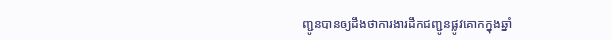ញ្ជូនបានឲ្យដឹងថាការងារដឹកជញ្ជូនផ្លូវគោកក្នុងឆ្នាំ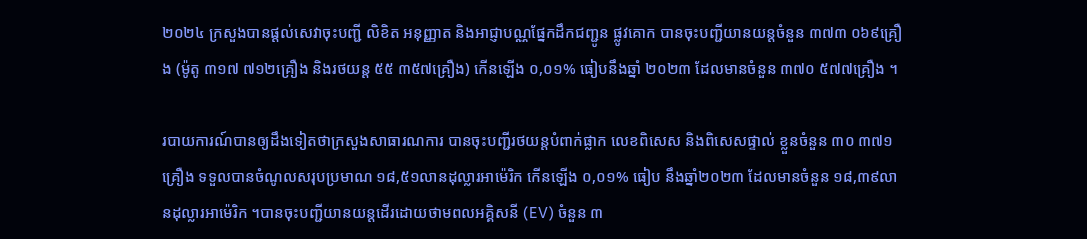២០២៤ ក្រសួងបានផ្តល់សេវាចុះបញ្ជី លិខិត អនុញ្ញាត និងអាជ្ញាបណ្ណផ្នែកដឹកជញ្ជូន ផ្លូវគោក បានចុះបញ្ជីយានយន្តចំនួន ៣៧៣ ០៦៩គ្រឿ ង (ម៉ូតូ ៣១៧ ៧១២គ្រឿង និងរថយន្ត ៥៥ ៣៥៧គ្រឿង) កើនឡើង ០,០១% ធៀបនឹងឆ្នាំ ២០២៣ ដែលមានចំនួន ៣៧០ ៥៧៧គ្រឿង ។

របាយការណ៍បានឲ្យដឹងទៀតថាក្រសួងសាធារណការ បានចុះបញ្ជីរថយន្តបំពាក់ផ្លាក លេខពិសេស និងពិសេសផ្ទាល់ ខ្លួនចំនួន ៣០ ៣៧១គ្រឿង ទទួលបានចំណូលសរុបប្រមាណ ១៨,៥១លានដុល្លារអាម៉េរិក កើនឡើង ០,០១% ធៀប នឹងឆ្នាំ២០២៣ ដែលមានចំនួន ១៨,៣៩លានដុល្លារអាម៉េរិក ។បានចុះបញ្ជីយានយន្តដើរដោយថាមពលអគ្គិសនី (EV) ចំនួន ៣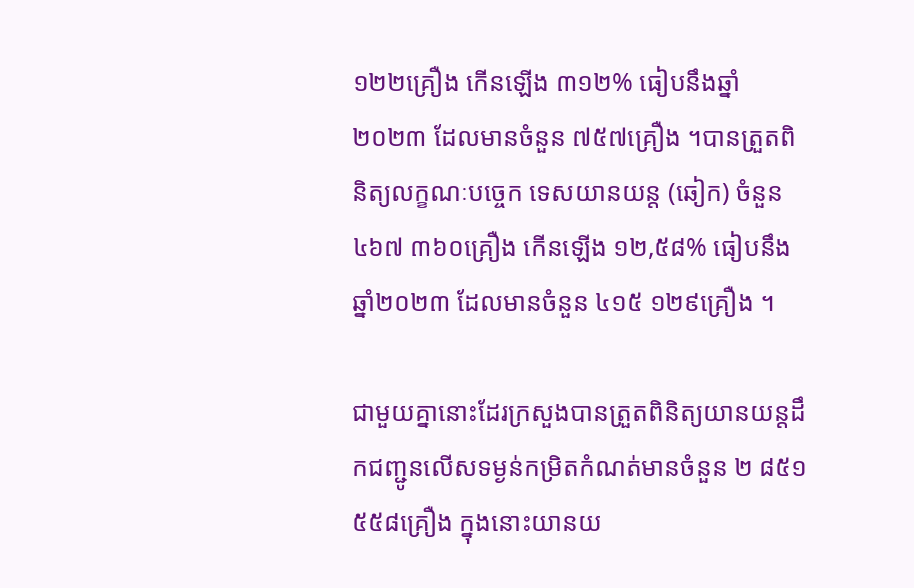១២២គ្រឿង កើនឡើង ៣១២% ធៀបនឹងឆ្នាំ២០២៣ ដែលមានចំនួន ៧៥៧គ្រឿង ។បានត្រួតពិនិត្យលក្ខណៈបច្ចេក ទេសយានយន្ត (ឆៀក) ចំនួន ៤៦៧ ៣៦០គ្រឿង កើនឡើង ១២,៥៨% ធៀបនឹងឆ្នាំ២០២៣ ដែលមានចំនួន ៤១៥ ១២៩គ្រឿង ។

ជាមួយគ្នានោះដែរក្រសួងបានត្រួតពិនិត្យយានយន្តដឹកជញ្ជូនលើសទម្ងន់កម្រិតកំណត់មានចំនួន ២ ៨៥១ ៥៥៨គ្រឿង ក្នុងនោះយានយ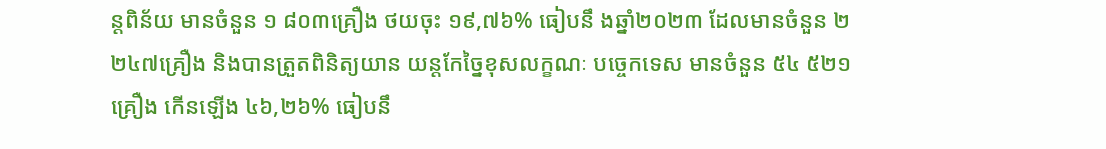ន្តពិន័យ មានចំនួន ១ ៨០៣គ្រឿង ថយចុះ ១៩,៧៦% ធៀបនឹ ងឆ្នាំ២០២៣ ដែលមានចំនួន ២ ២៤៧គ្រឿង និងបានត្រួតពិនិត្យយាន យន្តកែច្នៃខុសលក្ខណៈ បច្ចេកទេស មានចំនួន ៥៤ ៥២១គ្រឿង កើនឡើង ៤៦,២៦% ធៀបនឹ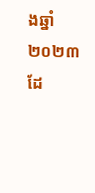ងឆ្នាំ២០២៣ ដែ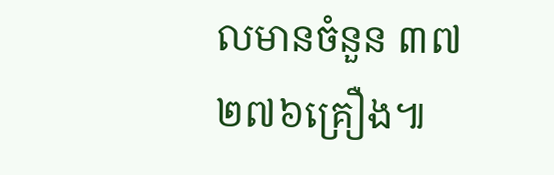លមានចំនួន ៣៧ ២៧៦គ្រឿង៕